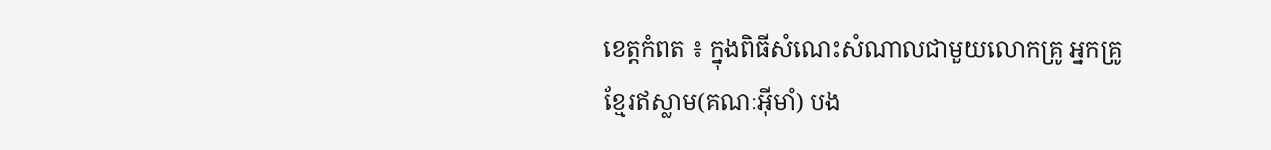ខេត្តកំពត ៖ ក្នុងពិធីសំណេះសំណាលជាមួយលោកគ្រូ អ្នកគ្រូខ្មែរឥស្លាម(គណៈអ៊ីមាំ) បង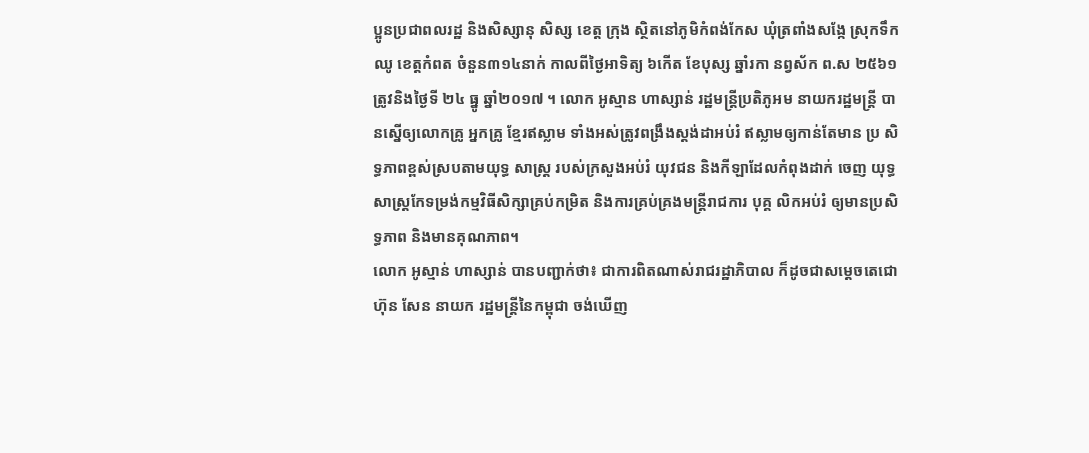ប្អូនប្រជាពលរដ្ឋ និងសិស្សានុ សិស្ស ខេត្ត ក្រុង ស្ថិតនៅភូមិកំពង់កែស ឃុំត្រពាំងសង្កែ ស្រុកទឹកឈូ ខេត្ដកំពត ចំនួន៣១៤នាក់ កាលពីថ្ងៃអាទិត្យ ៦កើត ខែបុស្ស ឆ្នាំរកា នព្វស័ក ព.ស ២៥៦១ ត្រូវនិងថ្ងៃទី ២៤ ធ្នូ ឆ្នាំ២០១៧ ។ លោក អូស្មាន ហាស្សាន់ រដ្ឋមន្រ្តីប្រតិភូអម នាយករដ្ឋមន្រ្តី បានស្នើឲ្យលោកគ្រូ អ្នកគ្រូ ខ្មែរឥស្លាម ទាំងអស់ត្រូវពង្រឹងស្តង់ដាអប់រំ ឥស្លាមឲ្យកាន់តែមាន ប្រ សិទ្ធភាពខ្ពស់ស្របតាមយុទ្ធ សាស្រ្ត របស់ក្រសួងអប់រំ យុវជន និងកីឡាដែលកំពុងដាក់ ចេញ យុទ្ធសាស្រ្តកែទម្រង់កម្មវិធីសិក្សាគ្រប់កម្រិត និងការគ្រប់គ្រងមន្រ្តីរាជការ បុគ្គ លិកអប់រំ ឲ្យមានប្រសិទ្ធភាព និងមានគុណភាព។
លោក អូស្មាន់ ហាស្សាន់ បានបញ្ជាក់ថា៖ ជាការពិតណាស់រាជរដ្ឋាភិបាល ក៏ដូចជាសម្តេចតេជោ ហ៊ុន សែន នាយក រដ្ឋមន្រ្តីនៃកម្ពុជា ចង់ឃើញ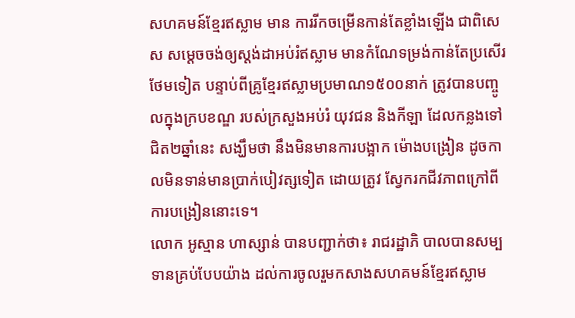សហគមន៍ខ្មែរឥស្លាម មាន ការរីកចម្រើនកាន់តែខ្លាំងឡើង ជាពិសេស សម្ដេចចង់ឲ្យស្តង់ដាអប់រំឥស្លាម មានកំណែទម្រង់កាន់តែប្រសើរថែមទៀត បន្ទាប់ពីគ្រូខ្មែរឥស្លាមប្រមាណ១៥០០នាក់ ត្រូវបានបញ្ចូលក្នុងក្របខណ្ឌ របស់ក្រសួងអប់រំ យុវជន និងកីឡា ដែលកន្លងទៅជិត២ឆ្នាំនេះ សង្ឃឹមថា នឹងមិនមានការបង្អាក ម៉ោងបង្រៀន ដូចកាលមិនទាន់មានប្រាក់បៀវត្សទៀត ដោយត្រូវ ស្វែករកជីវភាពក្រៅពីការបង្រៀននោះទេ។
លោក អូស្មាន ហាស្សាន់ បានបញ្ជាក់ថា៖ រាជរដ្ឋាភិ បាលបានសម្បទានគ្រប់បែបយ៉ាង ដល់ការចូលរួមកសាងសហគមន៍ខ្មែរឥស្លាម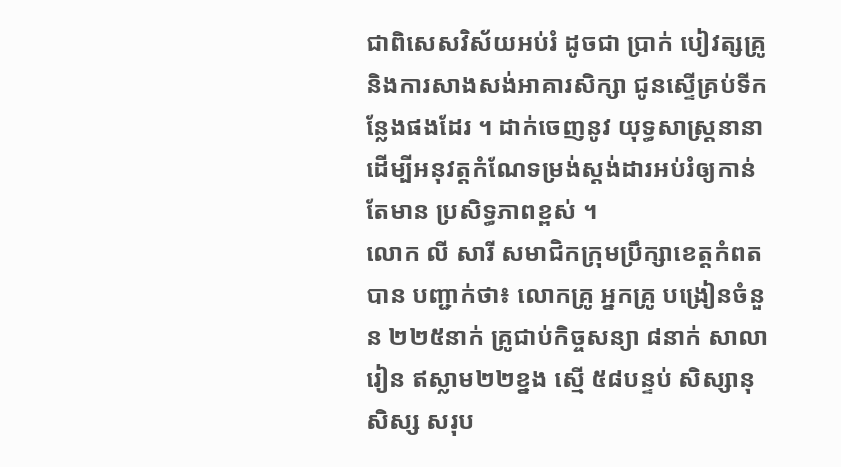ជាពិសេសវិស័យអប់រំ ដូចជា ប្រាក់ បៀវត្សគ្រូ និងការសាងសង់អាគារសិក្សា ជូនស្ទើគ្រប់ទីកន្លែងផងដែរ ។ ដាក់ចេញនូវ យុទ្ធសាស្រ្តនានា ដើម្បីអនុវត្តកំណែទម្រង់ស្តង់ដារអប់រំឲ្យកាន់ តែមាន ប្រសិទ្ធភាពខ្ពស់ ។
លោក លី សារី សមាជិកក្រុមប្រឹក្សាខេត្ដកំពត បាន បញ្ជាក់ថា៖ លោកគ្រូ អ្នកគ្រូ បង្រៀនចំនួន ២២៥នាក់ គ្រូជាប់កិច្ចសន្យា ៨នាក់ សាលារៀន ឥស្លាម២២ខ្នង ស្មើ ៥៨បន្ទប់ សិស្សានុសិស្ស សរុប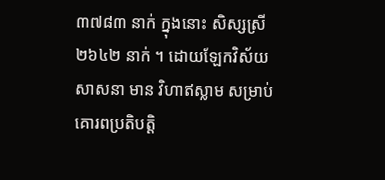៣៧៨៣ នាក់ ក្នុងនោះ សិស្សស្រី ២៦៤២ នាក់ ។ ដោយឡែកវិស័យសាសនា មាន វិហាឥស្លាម សម្រាប់គោរពប្រតិបត្ដិ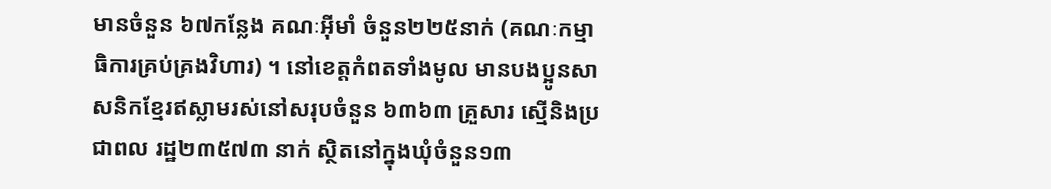មានចំនួន ៦៧កន្លែង គណៈអ៊ីមាំ ចំនួន២២៥នាក់ (គណៈកម្មាធិការគ្រប់គ្រងវិហារ) ។ នៅខេត្ដកំពតទាំងមូល មានបងប្អូនសាសនិកខ្មែរឥស្លាមរស់នៅសរុបចំនួន ៦៣៦៣ គ្រួសារ ស្មើនិងប្រជាពល រដ្ឋ២៣៥៧៣ នាក់ ស្ថិតនៅក្នុងឃុំចំនួន១៣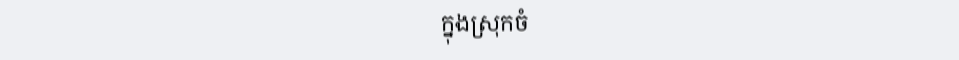ក្នុងស្រុកចំ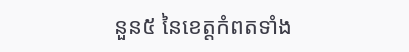នួន៥ នៃខេត្ដកំពតទាំង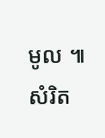មូល ៕ សំរិត